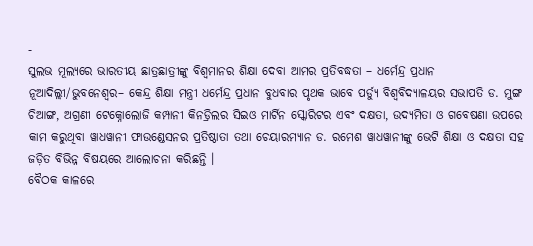-
ସୁଲଭ ମୂଲ୍ୟରେ ଭାରତୀୟ ଛାତ୍ରଛାତ୍ରୀଙ୍କୁ ବିଶ୍ୱମାନର ଶିକ୍ଷା ଦେବା ଆମର ପ୍ରତିବଦ୍ଧତା – ଧର୍ମେନ୍ଦ୍ର ପ୍ରଧାନ
ନୂଆଦିଲ୍ଲୀ/ଭୁବନେଶ୍ୱର– କେନ୍ଦ୍ର ଶିକ୍ଷା ମନ୍ତ୍ରୀ ଧର୍ମେନ୍ଦ୍ର ପ୍ରଧାନ ବୁଧବାର ପୃଥକ ଭାବେ ପର୍ଡ୍ୟୁ ବିଶ୍ୱବିଦ୍ୟାଳୟର ସଭାପତି ଡ. ମୁଙ୍ଗ ଚିଆଙ୍ଗ, ଅଗ୍ରଣୀ ଟେକ୍ନୋଲୋଜି କମ୍ପାନୀ କିନଡ୍ରିଲର ସିଇଓ ମାର୍ଟିନ ସ୍କୋରିଟର ଏବଂ ଦକ୍ଷତା, ଉଦ୍ୟମିତା ଓ ଗବେଷଣା ଉପରେ କାମ କରୁଥିବା ୱାଧୱାନୀ ଫାଉଣ୍ଡେସନର ପ୍ରତିଷ୍ଠାତା ତଥା ଚେୟାରମ୍ୟାନ ଡ. ରମେଶ ୱାଧୱାନୀଙ୍କୁ ଭେଟି ଶିକ୍ଷା ଓ ଦକ୍ଷତା ସହ ଜଡ଼ିତ ବିଭିନ୍ନ ବିଷୟରେ ଆଲୋଚନା କରିଛନ୍ତି ।
ବୈଠକ କାଳରେ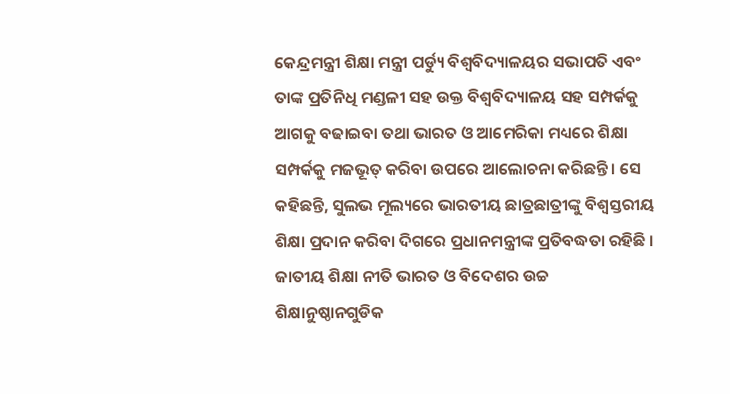କେନ୍ଦ୍ରମନ୍ତ୍ରୀ ଶିକ୍ଷା ମନ୍ତ୍ରୀ ପର୍ଡ୍ୟୁ ବିଶ୍ୱବିଦ୍ୟାଳୟର ସଭାପତି ଏବଂ ତାଙ୍କ ପ୍ରତିନିଧି ମଣ୍ଡଳୀ ସହ ଉକ୍ତ ବିଶ୍ୱବିଦ୍ୟାଳୟ ସହ ସମ୍ପର୍କକୁ ଆଗକୁ ବଢାଇବା ତଥା ଭାରତ ଓ ଆମେରିକା ମଧ୍ୟରେ ଶିକ୍ଷା ସମ୍ପର୍କକୁ ମଜଭୂତ୍ କରିବା ଉପରେ ଆଲୋଚନା କରିଛନ୍ତି । ସେ କହିଛନ୍ତି, ସୁଲଭ ମୂଲ୍ୟରେ ଭାରତୀୟ ଛାତ୍ରଛାତ୍ରୀଙ୍କୁ ବିଶ୍ୱସ୍ତରୀୟ ଶିକ୍ଷା ପ୍ରଦାନ କରିବା ଦିଗରେ ପ୍ରଧାନମନ୍ତ୍ରୀଙ୍କ ପ୍ରତିବଦ୍ଧତା ରହିଛି । ଜାତୀୟ ଶିକ୍ଷା ନୀତି ଭାରତ ଓ ବିଦେଶର ଉଚ୍ଚ ଶିକ୍ଷାନୁଷ୍ଠାନଗୁଡିକ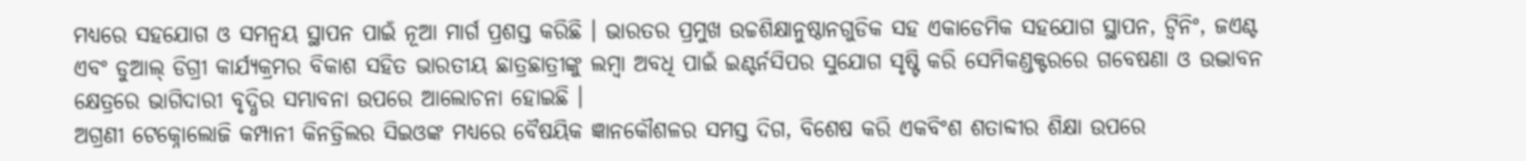ମଧ୍ୟରେ ସହଯୋଗ ଓ ସମନ୍ୱୟ ସ୍ଥାପନ ପାଇଁ ନୂଆ ମାର୍ଗ ପ୍ରଶସ୍ତ କରିଛି । ଭାରତର ପ୍ରମୁଖ ଉଚ୍ଚଶିକ୍ଷାନୁଷ୍ଠାନଗୁଡିକ ସହ ଏକାଡେମିକ ସହଯୋଗ ସ୍ଥାପନ, ଟ୍ୱିନିଂ, ଜଏଣ୍ଟ ଏବଂ ଡୁଆଲ୍ ଡିଗ୍ରୀ କାର୍ଯ୍ୟକ୍ରମର ବିକାଶ ସହିତ ଭାରତୀୟ ଛାତ୍ରଛାତ୍ରୀଙ୍କୁ ଲମ୍ବା ଅବଧି ପାଇଁ ଇଣ୍ଟର୍ନସିପର ସୁଯୋଗ ସୃଷ୍ଟି କରି ସେମିକଣ୍ଡକ୍ଟରରେ ଗବେଷଣା ଓ ଉଦ୍ଭାବନ କ୍ଷେତ୍ରରେ ଭାଗିଦାରୀ ବୃଦ୍ଧିର ସମ୍ଭାବନା ଉପରେ ଆଲୋଚନା ହୋଇଛି ।
ଅଗ୍ରଣୀ ଟେକ୍ନୋଲୋଜି କମ୍ପାନୀ କିନଡ୍ରିଲର ସିଇଓଙ୍କ ମଧ୍ୟରେ ବୈଷୟିକ ଜ୍ଞାନକୌଶଳର ସମସ୍ତ ଦିଗ, ବିଶେଷ କରି ଏକବିଂଶ ଶତାବ୍ଦୀର ଶିକ୍ଷା ଉପରେ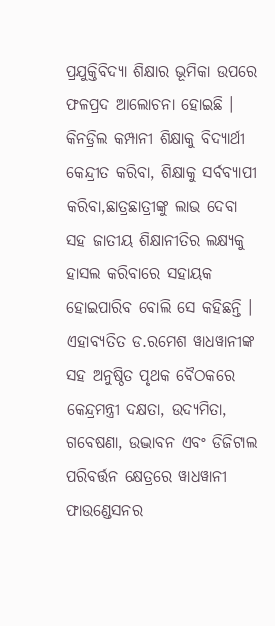ପ୍ରଯୁକ୍ତିବିଦ୍ୟା ଶିକ୍ଷାର ଭୂମିକା ଉପରେ ଫଳପ୍ରଦ ଆଲୋଚନା ହୋଇଛି । କିନଡ୍ରିଲ କମ୍ପାନୀ ଶିକ୍ଷାକୁ ବିଦ୍ୟାର୍ଥୀ କେନ୍ଦ୍ରୀତ କରିବା, ଶିକ୍ଷାକୁ ସର୍ବବ୍ୟାପୀ କରିବା,ଛାତ୍ରଛାତ୍ରୀଙ୍କୁ ଲାଭ ଦେବା ସହ ଜାତୀୟ ଶିକ୍ଷାନୀତିର ଲକ୍ଷ୍ୟକୁ ହାସଲ କରିବାରେ ସହାୟକ ହୋଇପାରିବ ବୋଲି ସେ କହିଛନ୍ତି ।
ଏହାବ୍ୟତିତ ଡ.ରମେଶ ୱାଧୱାନୀଙ୍କ ସହ ଅନୁଷ୍ଠିତ ପୃଥକ ବୈଠକରେ କେନ୍ଦ୍ରମନ୍ତ୍ରୀ ଦକ୍ଷତା, ଉଦ୍ୟମିତା, ଗବେଷଣା, ଉଦ୍ଭାବନ ଏବଂ ଡିଜିଟାଲ ପରିବର୍ତ୍ତନ କ୍ଷେତ୍ରରେ ୱାଧୱାନୀ ଫାଉଣ୍ଡେସନର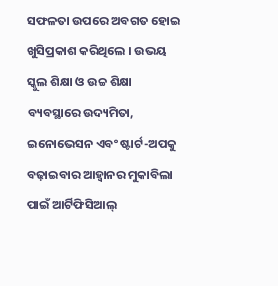ସଫଳତା ଉପରେ ଅବଗତ ହୋଇ ଖୁସିପ୍ରକାଶ କରିଥିଲେ । ଉଭୟ ସ୍କୁଲ ଶିକ୍ଷା ଓ ଉଚ୍ଚ ଶିକ୍ଷା ବ୍ୟବସ୍ଥାରେ ଉଦ୍ୟମିତା, ଇନୋଭେସନ ଏବଂ ଷ୍ଟାର୍ଟ-ଅପକୁ ବଢ଼ାଇବାର ଆହ୍ୱାନର ମୁକାବିଲା ପାଇଁ ଆର୍ଟିଫିସିଆଲ୍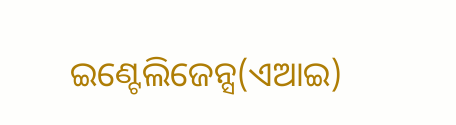ଇଣ୍ଟେଲିଜେନ୍ସ(ଏଆଇ)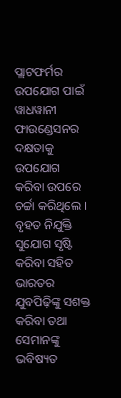ପ୍ଲାଟଫର୍ମର ଉପଯୋଗ ପାଇଁ ୱାଧୱାନୀ ଫାଉଣ୍ଡେସନର ଦକ୍ଷତାକୁ ଉପଯୋଗ କରିବା ଉପରେ ଚର୍ଚ୍ଚା କରିଥିଲେ । ବୃହତ ନିଯୁକ୍ତି ସୁଯୋଗ ସୃଷ୍ଟି କରିବା ସହିତ ଭାରତର ଯୁବପିଢ଼ିଙ୍କୁ ସଶକ୍ତ କରିବା ତଥା ସେମାନଙ୍କୁ ଭବିଷ୍ୟତ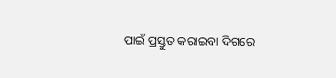ପାଇଁ ପ୍ରସ୍ତୁତ କରାଇବା ଦିଗରେ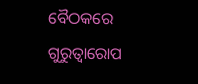ବୈଠକରେ ଗୁରୁତ୍ୱାରୋପ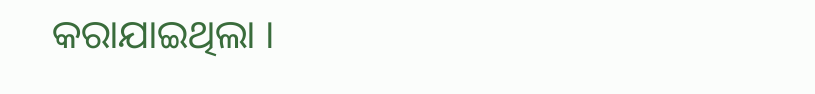କରାଯାଇଥିଲା ।